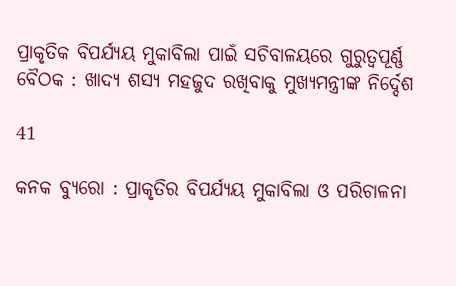ପ୍ରାକୃତିକ ବିପର୍ଯ୍ୟୟ ମୁକାବିଲା ପାଇଁ ସଚିବାଳୟରେ ଗୁରୁତ୍ୱପୂର୍ଣ୍ଣ ବୈଠକ : ଖାଦ୍ୟ ଶସ୍ୟ ମହଜୁଦ ରଖିବାକୁ ମୁଖ୍ୟମନ୍ତ୍ରୀଙ୍କ ନିର୍ଦ୍ଦେଶ

41

କନକ ବ୍ୟୁରୋ : ପ୍ରାକୃତିର ବିପର୍ଯ୍ୟୟ ମୁକାବିଲା ଓ ପରିଚାଳନା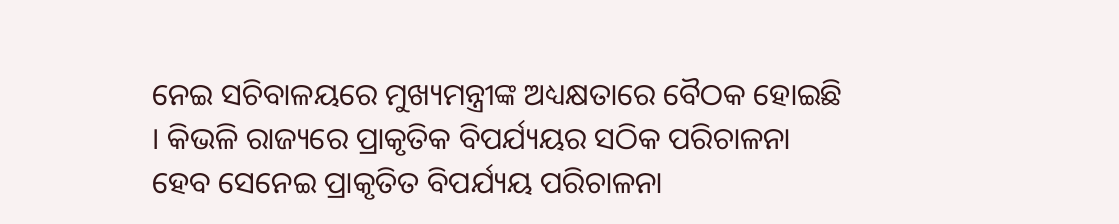ନେଇ ସଚିବାଳୟରେ ମୁଖ୍ୟମନ୍ତ୍ରୀଙ୍କ ଅଧ୍ୟକ୍ଷତାରେ ବୈଠକ ହୋଇଛି । କିଭଳି ରାଜ୍ୟରେ ପ୍ରାକୃତିକ ବିପର୍ଯ୍ୟୟର ସଠିକ ପରିଚାଳନା ହେବ ସେନେଇ ପ୍ରାକୃତିତ ବିପର୍ଯ୍ୟୟ ପରିଚାଳନା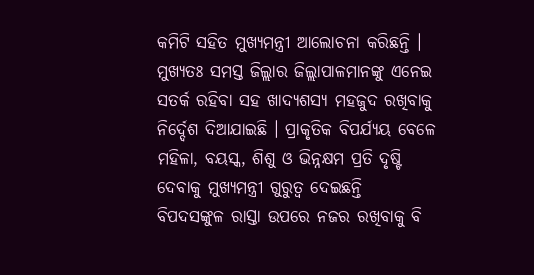କମିଟି ସହିତ ମୁଖ୍ୟମନ୍ତ୍ରୀ ଆଲୋଚନା କରିଛନ୍ତି । ମୁଖ୍ୟତଃ ସମସ୍ତ ଜିଲ୍ଲାର ଜିଲ୍ଲାପାଳମାନଙ୍କୁ ଏନେଇ ସତର୍କ ରହିବା ସହ ଖାଦ୍ୟଶସ୍ୟ ମହଜୁଦ ରଖିବାକୁ ନିର୍ଦ୍ଦେଶ ଦିଆଯାଇଛି । ପ୍ରାକୃତିକ ବିପର୍ଯ୍ୟୟ ବେଳେ ମହିଳା, ବୟସ୍କ, ଶିଶୁ ଓ ଭିନ୍ନକ୍ଷମ ପ୍ରତି ଦୃଷ୍ଟି ଦେବାକୁ ମୁଖ୍ୟମନ୍ତ୍ରୀ ଗୁରୁତ୍ୱ ଦେଇଛନ୍ତି ବିପଦସଙ୍କୁଳ ରାସ୍ତା ଉପରେ ନଜର ରଖିବାକୁ ବି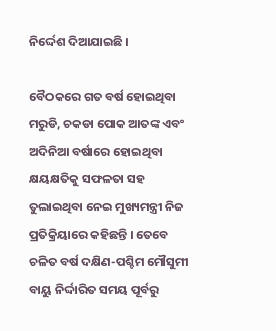ନିର୍ଦ୍ଦେଶ ଦିଆଯାଇଛି ।

ବୈଠକରେ ଗତ ବର୍ଷ ହୋଇଥିବା ମରୁଡି, ଚକଡା ପୋକ ଆତଙ୍କ ଏବଂ ଅଦିନିଆ ବର୍ଷାରେ ହୋଇଥିବା କ୍ଷୟକ୍ଷତିକୁ ସଫଳତା ସହ ତୁଲାଇଥିବା ନେଇ ମୁଖ୍ୟମନ୍ତ୍ରୀ ନିଜ ପ୍ରତିକ୍ରିୟାରେ କହିଛନ୍ତି । ତେବେ ଚଳିତ ବର୍ଷ ଦକ୍ଷିଣ-ପଶ୍ଚିମ ମୌସୁମୀ ବାୟୁ ନିର୍ଦ୍ଦାରିତ ସମୟ ପୂର୍ବରୁ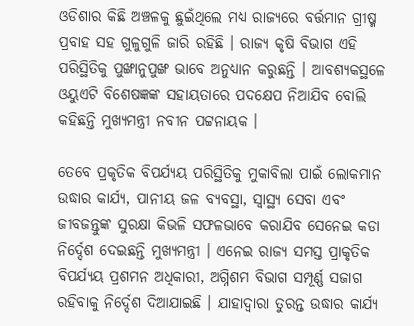ଓଡିଶାର କିଛି ଅଞ୍ଚଳକୁ ଛୁଇଁଥିଲେ ମଧ୍ୟ ରାଜ୍ୟରେ ବର୍ତ୍ତମାନ ଗ୍ରୀଷ୍ମ ପ୍ରବାହ ସହ ଗୁଳୁଗୁଳି ଜାରି ରହିଛି । ରାଜ୍ୟ କୃଷି ବିଭାଗ ଏହି ପରିସ୍ଥିତିକୁ ପୁଙ୍ଖାନୁପୁଙ୍ଖ ଭାବେ ଅନୁଧ୍ୟାନ କରୁଛନ୍ତି । ଆବଶ୍ୟକସ୍ଥଳେ ଓୟୁଏଟି ବିଶେଷଜ୍ଞଙ୍କ ସହାୟତାରେ ପଦକ୍ଷେପ ନିଆଯିବ ବୋଲି କହିଛନ୍ତି ମୁଖ୍ୟମନ୍ତ୍ରୀ ନବୀନ ପଟ୍ଟନାୟକ ।

ତେବେ ପ୍ରକୃତିକ ବିପର୍ଯ୍ୟୟ ପରିସ୍ଥିତିକୁ ମୁକାବିଲା ପାଇଁ ଲୋକମାନ ଉଦ୍ଧାର କାର୍ଯ୍ୟ, ପାନୀୟ ଜଳ ବ୍ୟବସ୍ଥା, ସ୍ୱାସ୍ଥ୍ୟ ସେବା ଏବଂ ଜୀବଜନ୍ତୁଙ୍କ ସୁରକ୍ଷା କିଭଳି ସଫଳଭାବେ କରାଯିବ ସେନେଇ କଡା ନିର୍ଦ୍ଦେଶ ଦେଇଛନ୍ତି ମୁଖ୍ୟମନ୍ତ୍ରୀ । ଏନେଇ ରାଜ୍ୟ ସମସ୍ତ ପ୍ରାକୃତିକ ବିପର୍ଯ୍ୟୟ ପ୍ରଶମନ ଅଧିକାରୀ, ଅଗ୍ନିଶମ ବିଭାଗ ସମ୍ପୂର୍ଣ୍ଣ ସଜାଗ ରହିବାକୁ ନିର୍ଦ୍ଦେଶ ଦିଆଯାଇଛି । ଯାହାଦ୍ୱାରା ତୁରନ୍ତ ଉଦ୍ଧାର କାର୍ଯ୍ୟ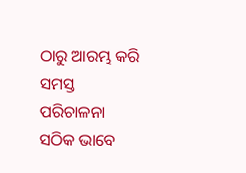ଠାରୁ ଆରମ୍ଭ କରି ସମସ୍ତ ପରିଚାଳନା ସଠିକ ଭାବେ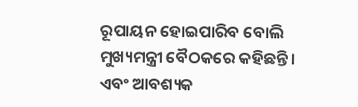ରୂପାୟନ ହୋଇପାରିବ ବୋଲି ମୁଖ୍ୟମନ୍ତ୍ରୀ ବୈଠକରେ କହିଛନ୍ତି । ଏବଂ ଆବଶ୍ୟକ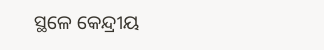ସ୍ଥଳେ କେନ୍ଦ୍ରୀୟ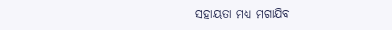ସହାୟତା ମଧ୍ୟ ମଗାଯିବ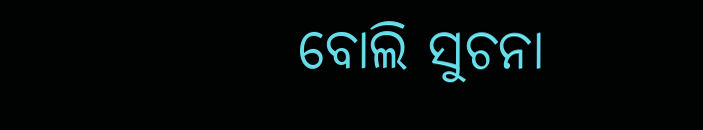ବୋଲି ସୁଚନା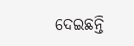ଦେଇଛନ୍ତି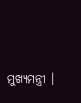ମୁଖ୍ୟମନ୍ତ୍ରୀ ।